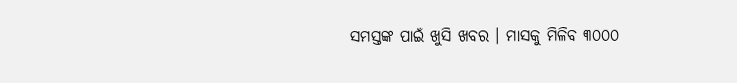ସମସ୍ତଙ୍କ ପାଇଁ ଖୁସି ଖବର । ମାସକୁ ମିଳିବ ୩୦୦୦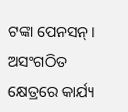ଟଙ୍କା ପେନସନ୍। ଅସଂଗଠିତ କ୍ଷେତ୍ରରେ କାର୍ଯ୍ୟ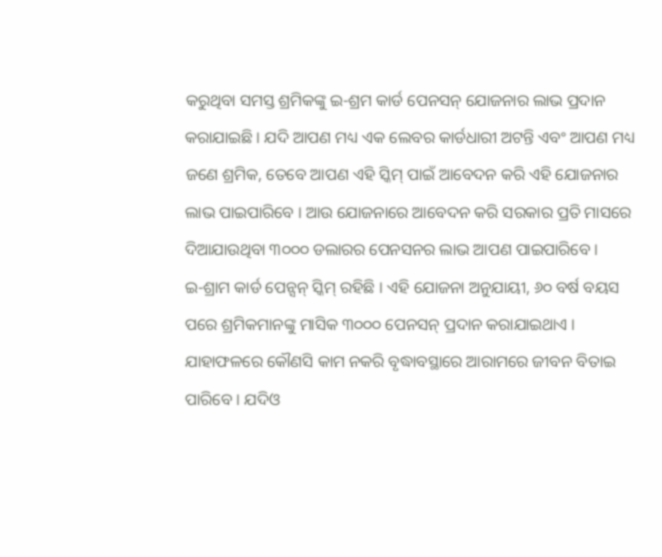କରୁଥିବା ସମସ୍ତ ଶ୍ରମିକଙ୍କୁ ଇ-ଶ୍ରମ କାର୍ଡ ପେନସନ୍ ଯୋଜନାର ଲାଭ ପ୍ରଦାନ କରାଯାଇଛି । ଯଦି ଆପଣ ମଧ୍ୟ ଏକ ଲେବର କାର୍ଡଧାରୀ ଅଟନ୍ତି ଏବଂ ଆପଣ ମଧ୍ୟ ଜଣେ ଶ୍ରମିକ, ତେବେ ଆପଣ ଏହି ସ୍କିମ୍ ପାଇଁ ଆବେଦନ କରି ଏହି ଯୋଜନାର ଲାଭ ପାଇପାରିବେ । ଆଉ ଯୋଜନାରେ ଆବେଦନ କରି ସରକାର ପ୍ରତି ମାସରେ ଦିଆଯାଉଥିବା ୩୦୦୦ ଡଲାରର ପେନସନର ଲାଭ ଆପଣ ପାଇପାରିବେ ।
ଇ-ଶ୍ରାମ କାର୍ଡ ପେନ୍ସନ୍ ସ୍କିମ୍ ରହିଛି । ଏହି ଯୋଜନା ଅନୁଯାୟୀ, ୬୦ ବର୍ଷ ବୟସ ପରେ ଶ୍ରମିକମାନଙ୍କୁ ମାସିକ ୩୦୦୦ ପେନସନ୍ ପ୍ରଦାନ କରାଯାଇଥାଏ । ଯାହାଫଳରେ କୌଣସି କାମ ନକରି ବୃଦ୍ଧାବସ୍ଥାରେ ଆରାମରେ ଜୀବନ ବିତାଇ ପାରିବେ । ଯଦିଓ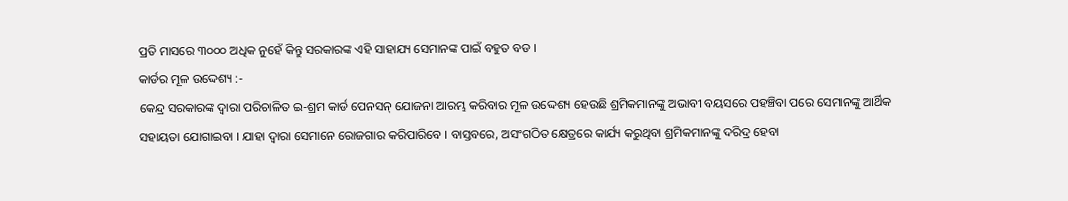ପ୍ରତି ମାସରେ ୩୦୦୦ ଅଧିକ ନୁହେଁ କିନ୍ତୁ ସରକାରଙ୍କ ଏହି ସାହାଯ୍ୟ ସେମାନଙ୍କ ପାଇଁ ବହୁତ ବଡ ।
କାର୍ଡର ମୂଳ ଉଦ୍ଦେଶ୍ୟ :-
କେନ୍ଦ୍ର ସରକାରଙ୍କ ଦ୍ୱାରା ପରିଚାଳିତ ଇ-ଶ୍ରମ କାର୍ଡ ପେନସନ୍ ଯୋଜନା ଆରମ୍ଭ କରିବାର ମୂଳ ଉଦ୍ଦେଶ୍ୟ ହେଉଛି ଶ୍ରମିକମାନଙ୍କୁ ଅଭାବୀ ବୟସରେ ପହଞ୍ଚିବା ପରେ ସେମାନଙ୍କୁ ଆର୍ଥିକ ସହାୟତା ଯୋଗାଇବା । ଯାହା ଦ୍ୱାରା ସେମାନେ ରୋଜଗାର କରିପାରିବେ । ବାସ୍ତବରେ, ଅସଂଗଠିତ କ୍ଷେତ୍ରରେ କାର୍ଯ୍ୟ କରୁଥିବା ଶ୍ରମିକମାନଙ୍କୁ ଦରିଦ୍ର ହେବା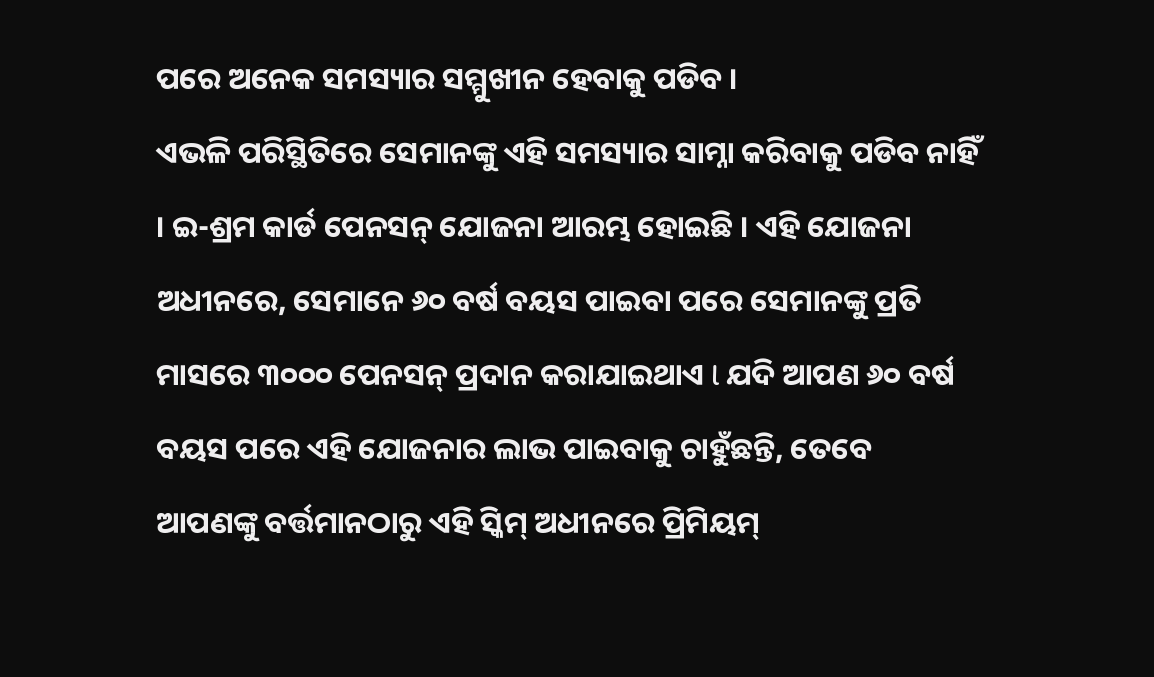ପରେ ଅନେକ ସମସ୍ୟାର ସମ୍ମୁଖୀନ ହେବାକୁ ପଡିବ ।
ଏଭଳି ପରିସ୍ଥିତିରେ ସେମାନଙ୍କୁ ଏହି ସମସ୍ୟାର ସାମ୍ନା କରିବାକୁ ପଡିବ ନାହିଁ । ଇ-ଶ୍ରମ କାର୍ଡ ପେନସନ୍ ଯୋଜନା ଆରମ୍ଭ ହୋଇଛି । ଏହି ଯୋଜନା ଅଧୀନରେ, ସେମାନେ ୬୦ ବର୍ଷ ବୟସ ପାଇବା ପରେ ସେମାନଙ୍କୁ ପ୍ରତି ମାସରେ ୩୦୦୦ ପେନସନ୍ ପ୍ରଦାନ କରାଯାଇଥାଏ l ଯଦି ଆପଣ ୬୦ ବର୍ଷ ବୟସ ପରେ ଏହି ଯୋଜନାର ଲାଭ ପାଇବାକୁ ଚାହୁଁଛନ୍ତି, ତେବେ ଆପଣଙ୍କୁ ବର୍ତ୍ତମାନଠାରୁ ଏହି ସ୍କିମ୍ ଅଧୀନରେ ପ୍ରିମିୟମ୍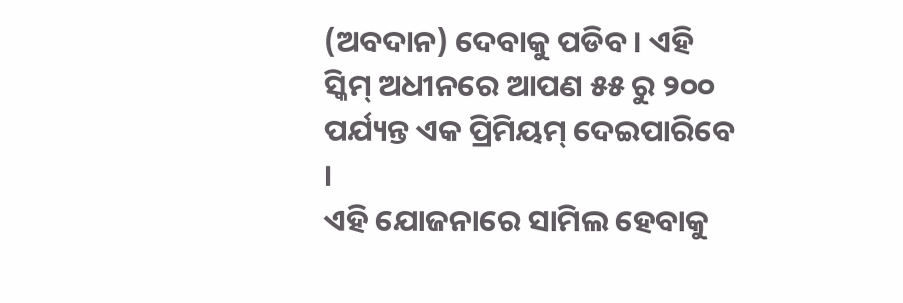(ଅବଦାନ) ଦେବାକୁ ପଡିବ । ଏହି ସ୍କିମ୍ ଅଧୀନରେ ଆପଣ ୫୫ ରୁ ୨୦୦ ପର୍ଯ୍ୟନ୍ତ ଏକ ପ୍ରିମିୟମ୍ ଦେଇପାରିବେ ।
ଏହି ଯୋଜନାରେ ସାମିଲ ହେବାକୁ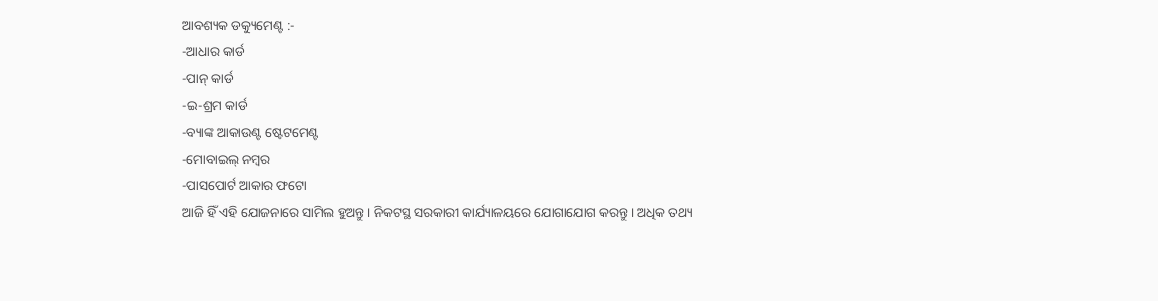ଆବଶ୍ୟକ ଡକ୍ୟୁମେଣ୍ଟ :-
-ଆଧାର କାର୍ଡ
-ପାନ୍ କାର୍ଡ
-ଇ-ଶ୍ରମ କାର୍ଡ
-ବ୍ୟାଙ୍କ ଆକାଉଣ୍ଟ ଷ୍ଟେଟମେଣ୍ଟ
-ମୋବାଇଲ୍ ନମ୍ବର
-ପାସପୋର୍ଟ ଆକାର ଫଟୋ
ଆଜି ହିଁ ଏହି ଯୋଜନାରେ ସାମିଲ ହୁଅନ୍ତୁ । ନିକଟସ୍ଥ ସରକାରୀ କାର୍ଯ୍ୟାଳୟରେ ଯୋଗାଯୋଗ କରନ୍ତୁ । ଅଧିକ ତଥ୍ୟ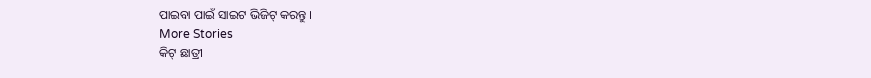ପାଇବା ପାଇଁ ସାଇଟ ଭିଜିଟ୍ କରନ୍ତୁ ।
More Stories
କିଟ୍ ଛାତ୍ରୀ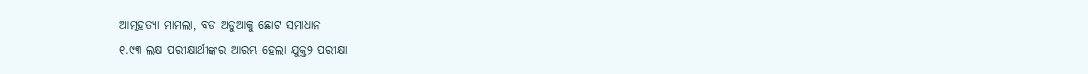ଆତ୍ମହତ୍ୟା ମାମଲା, ବଡ ଅଡୁଆକୁ ଛୋଟ ସମାଧାନ
୧.୯୩ ଲକ୍ଷ ପରୀକ୍ଷାର୍ଥୀଙ୍କର ଆରମ୍ଭ ହେଲା ଯୁକ୍ତ୨ ପରୀକ୍ଷା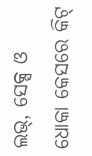ଲଭ୍, ସେକ୍ସ ଓ ଧୋକା କେସରେ କିଟ୍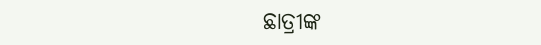ଛାତ୍ରୀଙ୍କ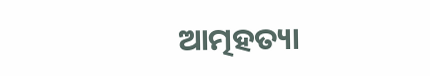ଆତ୍ମହତ୍ୟା